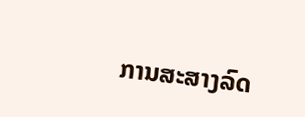ການສະສາງລົດ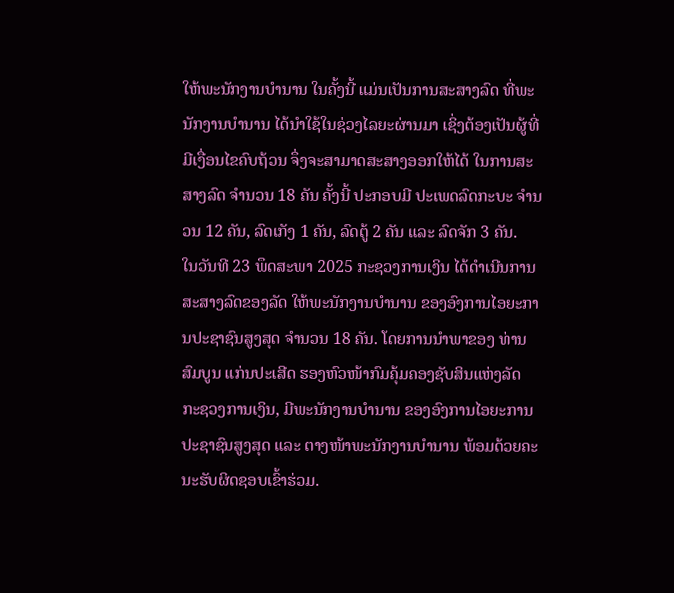ໃຫ້ພະນັກງານບໍານານ ໃນຄັ້ງນີ້ ແມ່ນເປັນການສະສາງລົດ ທີ່ພະນັກງານບໍານານ ໄດ້ນໍາໃຊ້ໃນຊ່ວງໄລຍະຜ່ານມາ ເຊິ່ງຕ້ອງເປັນຜູ້ທີ່ມີເງື່ອນໄຂຄົບຖ້ວນ ຈຶ່ງຈະສາມາດສະສາງອອກໃຫ້ໄດ້ ໃນການສະສາງລົດ ຈໍານວນ 18 ຄັນ ຄັ້ງນີ້ ປະກອບມີ ປະເພດລົດກະບະ ຈໍານວນ 12 ຄັນ, ລົດເກັງ 1 ຄັນ, ລົດຕູ້ 2 ຄັນ ແລະ ລົດຈັກ 3 ຄັນ.
ໃນວັນທີ 23 ພຶດສະພາ 2025 ກະຊວງການເງິນ ໄດ້ດໍາເນີນການສະສາງລົດຂອງລັດ ໃຫ້ພະນັກງານບໍານານ ຂອງອົງການໄອຍະການປະຊາຊົນສູງສຸດ ຈໍານວນ 18 ຄັນ. ໂດຍການນໍາພາຂອງ ທ່ານ ສົມບູນ ແກ່ນປະເສີດ ຮອງຫົວໜ້າກົມຄຸ້ມຄອງຊັບສິນແຫ່ງລັດ ກະຊວງການເງິນ, ມີພະນັກງານບໍານານ ຂອງອົງການໄອຍະການປະຊາຊົນສູງສຸດ ແລະ ຕາງໜ້າພະນັກງານບໍານານ ພ້ອມດ້ວຍຄະນະຮັບຜິດຊອບເຂົ້າຮ່ວມ.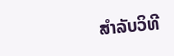ສໍາລັບວິທີ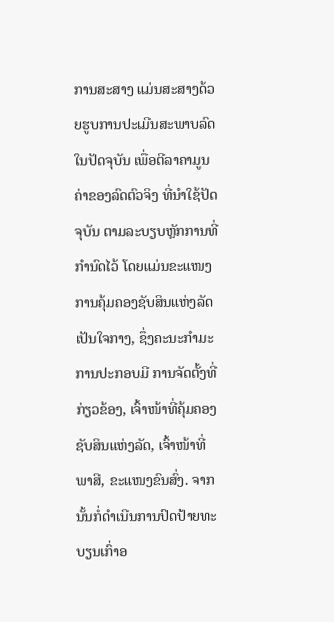ການສະສາງ ແມ່ນສະສາງດ້ວຍຮູບການປະເມີນສະພາບລົດໃນປັດຈຸບັນ ເພື່ອຕີລາຄາມູນຄ່າຂອງລົດຕົວຈິງ ທີ່ນໍາໃຊ້ປັດຈຸບັນ ຕາມລະບຽບຫຼັກການທີ່ກໍານົດໄວ້ ໂດຍແມ່ນຂະແໜງການຄຸ້ມຄອງຊັບສິນແຫ່ງລັດເປັນໃຈກາງ, ຊຶ່ງຄະນະກຳມະການປະກອບມີ ການຈັດຕັ້ງທີ່ກ່ຽວຂ້ອງ, ເຈົ້າໜ້າທີ່ຄຸ້ມຄອງຊັບສິນແຫ່ງລັດ, ເຈົ້າໜ້າທີ່ພາສີ, ຂະແໜງຂົນສົ່ງ. ຈາກນັ້ນກໍ່ດໍາເນີນການປົດປ້າຍທະບຽນເກົ່າອ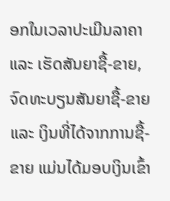ອກໃນເວລາປະເມີນລາຄາ ແລະ ເຮັດສັນຍາຊື້-ຂາຍ, ຈົດທະບຽນສັນຍາຊື້-ຂາຍ ແລະ ເງິນທີ່ໄດ້ຈາກການຊື້-ຂາຍ ແມ່ນໄດ້ມອບເງິນເຂົ້າ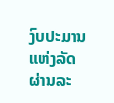ງົບປະມານແຫ່ງລັດ ຜ່ານລະ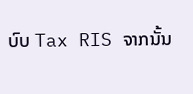ບົບ Tax RIS ຈາກນັ້ນ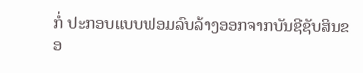ກໍ່ ປະກອບແບບຟອມລົບລ້າງອອກຈາກບັນຊີຊັບສິນຂອ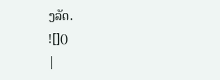ງລັດ.
![]()
|